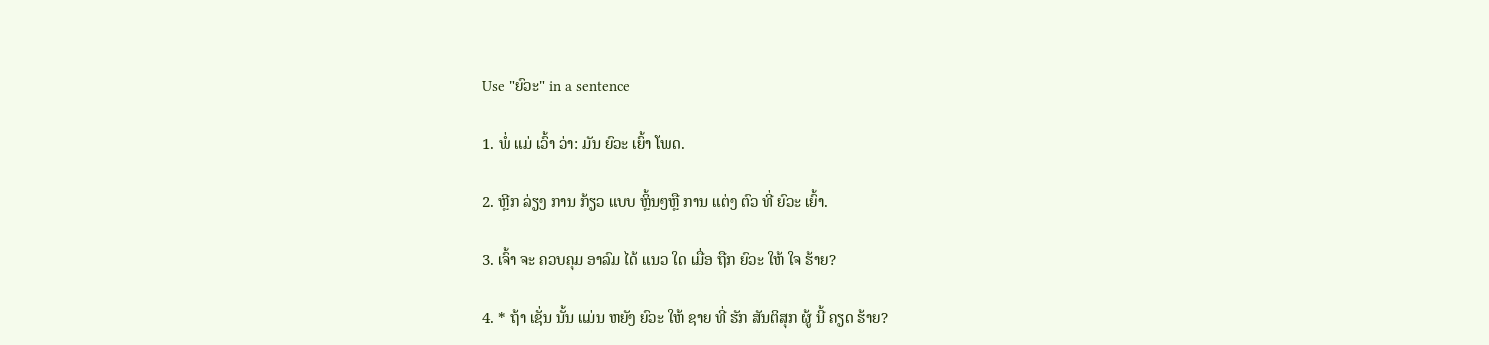Use "ຍົວະ" in a sentence

1. ພໍ່ ແມ່ ເວົ້າ ວ່າ: ມັນ ຍົວະ ເຍົ້າ ໂພດ.

2. ຫຼີກ ລ່ຽງ ການ ກ້ຽວ ແບບ ຫຼິ້ນໆຫຼື ການ ແຕ່ງ ຕົວ ທີ່ ຍົວະ ເຍົ້າ.

3. ເຈົ້າ ຈະ ຄວບຄຸມ ອາລົມ ໄດ້ ແນວ ໃດ ເມື່ອ ຖືກ ຍົວະ ໃຫ້ ໃຈ ຮ້າຍ?

4. * ຖ້າ ເຊັ່ນ ນັ້ນ ແມ່ນ ຫຍັງ ຍົວະ ໃຫ້ ຊາຍ ທີ່ ຮັກ ສັນຕິສຸກ ຜູ້ ນີ້ ຄຽດ ຮ້າຍ?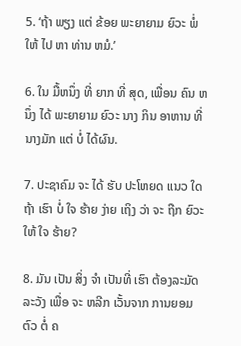5. ‘ຖ້າ ພຽງ ແຕ່ ຂ້ອຍ ພະຍາຍາມ ຍົວະ ພໍ່ ໃຫ້ ໄປ ຫາ ທ່ານ ຫມໍ.’

6. ໃນ ມື້ຫນຶ່ງ ທີ່ ຍາກ ທີ່ ສຸດ, ເພື່ອນ ຄົນ ຫນຶ່ງ ໄດ້ ພະຍາຍາມ ຍົວະ ນາງ ກິນ ອາຫານ ທີ່ ນາງມັກ ແຕ່ ບໍ່ ໄດ້ຜົນ.

7. ປະຊາຄົມ ຈະ ໄດ້ ຮັບ ປະໂຫຍດ ແນວ ໃດ ຖ້າ ເຮົາ ບໍ່ ໃຈ ຮ້າຍ ງ່າຍ ເຖິງ ວ່າ ຈະ ຖືກ ຍົວະ ໃຫ້ ໃຈ ຮ້າຍ?

8. ມັນ ເປັນ ສິ່ງ ຈໍາ ເປັນທີ່ ເຮົາ ຕ້ອງລະມັດລະວັງ ເພື່ອ ຈະ ຫລີກ ເວັ້ນຈາກ ການຍອມ ຕົວ ຕໍ່ ຄ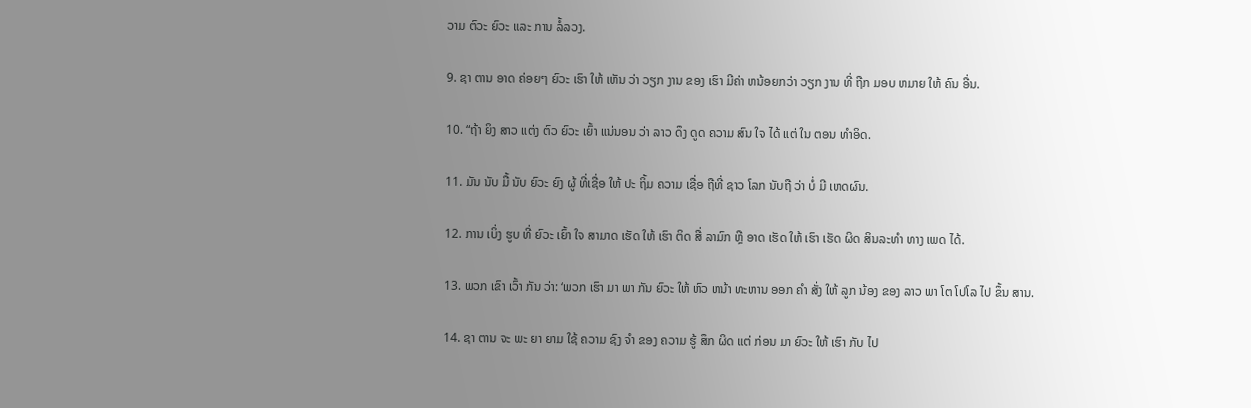ວາມ ຕົວະ ຍົວະ ແລະ ການ ລໍ້ລວງ.

9. ຊາ ຕານ ອາດ ຄ່ອຍໆ ຍົວະ ເຮົາ ໃຫ້ ເຫັນ ວ່າ ວຽກ ງານ ຂອງ ເຮົາ ມີຄ່າ ຫນ້ອຍກວ່າ ວຽກ ງານ ທີ່ ຖືກ ມອບ ຫມາຍ ໃຫ້ ຄົນ ອື່ນ.

10. “ຖ້າ ຍິງ ສາວ ແຕ່ງ ຕົວ ຍົວະ ເຍົ້າ ແນ່ນອນ ວ່າ ລາວ ດຶງ ດູດ ຄວາມ ສົນ ໃຈ ໄດ້ ແຕ່ ໃນ ຕອນ ທໍາອິດ.

11. ມັນ ນັບ ມື້ ນັບ ຍົວະ ຍົງ ຜູ້ ທີ່ເຊື່ອ ໃຫ້ ປະ ຖິ້ມ ຄວາມ ເຊື່ອ ຖືທີ່ ຊາວ ໂລກ ນັບຖື ວ່າ ບໍ່ ມີ ເຫດຜົນ.

12. ການ ເບິ່ງ ຮູບ ທີ່ ຍົວະ ເຍົ້າ ໃຈ ສາມາດ ເຮັດ ໃຫ້ ເຮົາ ຕິດ ສື່ ລາມົກ ຫຼື ອາດ ເຮັດ ໃຫ້ ເຮົາ ເຮັດ ຜິດ ສິນລະທໍາ ທາງ ເພດ ໄດ້.

13. ພວກ ເຂົາ ເວົ້າ ກັນ ວ່າ: ‘ພວກ ເຮົາ ມາ ພາ ກັນ ຍົວະ ໃຫ້ ຫົວ ຫນ້າ ທະຫານ ອອກ ຄໍາ ສັ່ງ ໃຫ້ ລູກ ນ້ອງ ຂອງ ລາວ ພາ ໂຕ ໂປໂລ ໄປ ຂຶ້ນ ສານ.

14. ຊາ ຕານ ຈະ ພະ ຍາ ຍາມ ໃຊ້ ຄວາມ ຊົງ ຈໍາ ຂອງ ຄວາມ ຮູ້ ສຶກ ຜິດ ແຕ່ ກ່ອນ ມາ ຍົວະ ໃຫ້ ເຮົາ ກັບ ໄປ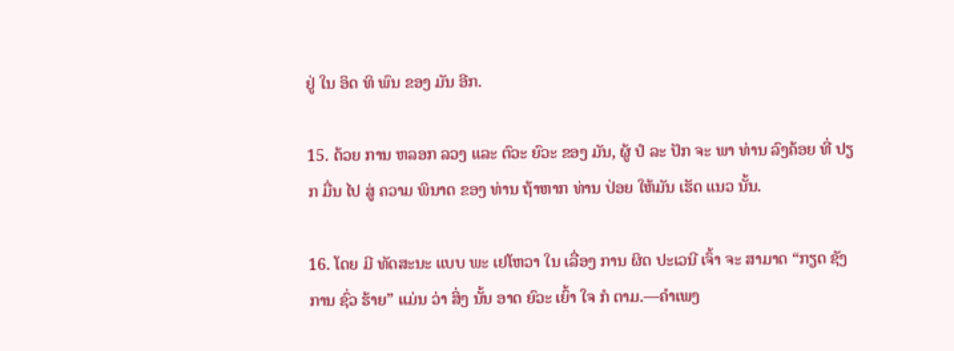ຢູ່ ໃນ ອິດ ທິ ພົນ ຂອງ ມັນ ອີກ.

15. ດ້ວຍ ການ ຫລອກ ລວງ ແລະ ຕົວະ ຍົວະ ຂອງ ມັນ, ຜູ້ ປໍ ລະ ປັກ ຈະ ພາ ທ່ານ ລົງຄ້ອຍ ທີ່ ປຽກ ມື່ນ ໄປ ສູ່ ຄວາມ ພິນາດ ຂອງ ທ່ານ ຖ້າຫາກ ທ່ານ ປ່ອຍ ໃຫ້ມັນ ເຮັດ ແນວ ນັ້ນ.

16. ໂດຍ ມີ ທັດສະນະ ແບບ ພະ ເຢໂຫວາ ໃນ ເລື່ອງ ການ ຜິດ ປະເວນີ ເຈົ້າ ຈະ ສາມາດ “ກຽດ ຊັງ ການ ຊົ່ວ ຮ້າຍ” ແມ່ນ ວ່າ ສິ່ງ ນັ້ນ ອາດ ຍົວະ ເຍົ້າ ໃຈ ກໍ ຕາມ.—ຄໍາເພງ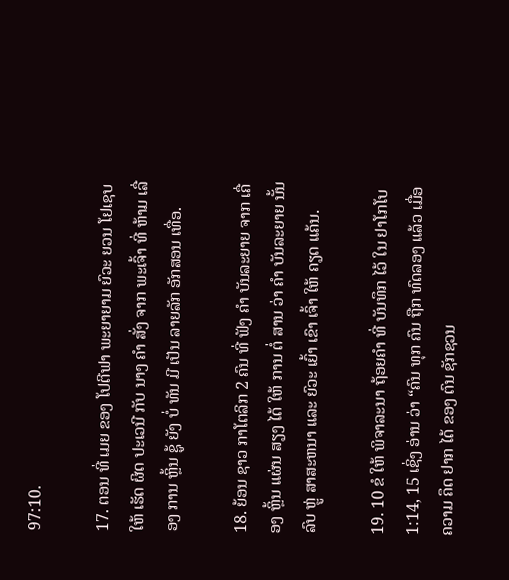97:10.

17. ຕອນ ທີ່ ເມຍ ຂອງ ໂປຕີຟາ ພະຍາຍາມ ຍົວະ ຍວນ ໂຢເຊບ ໃຫ້ ເຮັດ ຜິດ ປະເວນີ ກັບ ນາງ ຄໍາ ສັ່ງ ຈາກ ພະເຈົ້າ ທີ່ ຫ້າມ ເລື່ອງ ການ ຫຼິ້ນ ຊູ້ ຍັງ ບໍ່ ທັນ ມີ ເປັນ ລາຍລັກ ອັກສອນ ເທື່ອ.

18. ຍ້ອນ ຊາວ ກາໂຕລິກ 2 ຄົນ ທີ່ ຟັງ ຄໍາ ບັນລະຍາຍ ຈາກ ເຄື່ອງ ຫຼິ້ນ ແຜ່ນ ສຽງ ໄດ້ ໃຫ້ ການ ຕໍ່ ສານ ວ່າ ຄໍາ ບັນລະຍາຍ ນັ້ນ ລົບ ຫຼູ່ ສາສະຫນາ ແລະ ຍົວະ ເຍົ້າ ເຂົາ ເຈົ້າ ໃຫ້ ຄຽດ ແຄ້ນ.

19. 10 ຂໍ ໃຫ້ ພິຈາລະນາ ຖ້ອຍຄໍາ ທີ່ ບັນທຶກ ໄວ້ ໃນ ຢາໂກໂບ 1:14, 15 ເຊິ່ງ ອ່ານ ວ່າ “ຄົນ ທຸກ ຄົນ ຖືກ ທົດລອງ ແລ້ວ ເມື່ອ ຄວາມ ຄຶດ ຢາກ ໄດ້ ຂອງ ຕົນ ຊັກຊວນ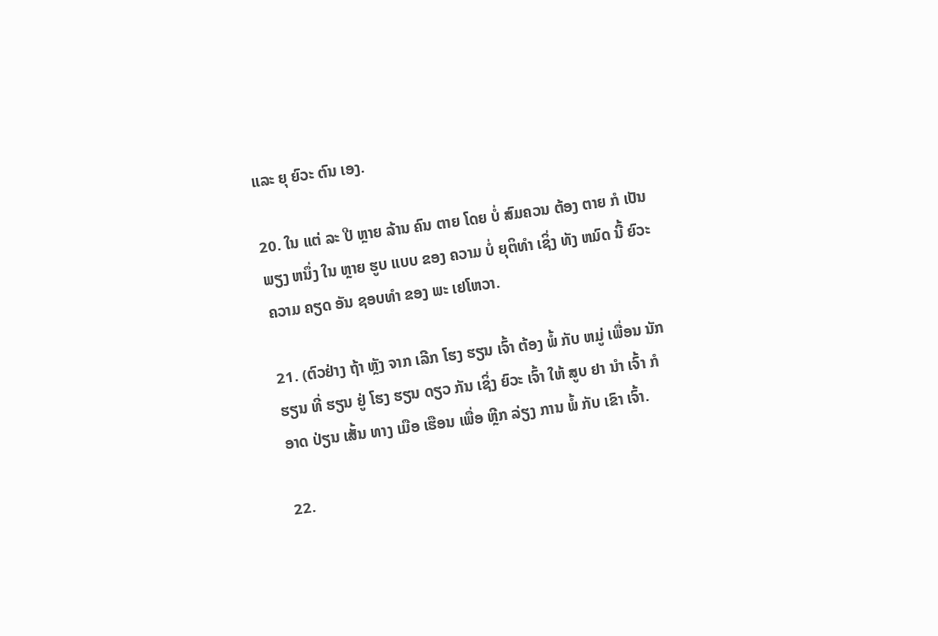ແລະ ຍຸ ຍົວະ ຕົນ ເອງ.

20. ໃນ ແຕ່ ລະ ປີ ຫຼາຍ ລ້ານ ຄົນ ຕາຍ ໂດຍ ບໍ່ ສົມຄວນ ຕ້ອງ ຕາຍ ກໍ ເປັນ ພຽງ ຫນຶ່ງ ໃນ ຫຼາຍ ຮູບ ແບບ ຂອງ ຄວາມ ບໍ່ ຍຸຕິທໍາ ເຊິ່ງ ທັງ ຫມົດ ນີ້ ຍົວະ ຄວາມ ຄຽດ ອັນ ຊອບທໍາ ຂອງ ພະ ເຢໂຫວາ.

21. (ຕົວຢ່າງ ຖ້າ ຫຼັງ ຈາກ ເລີກ ໂຮງ ຮຽນ ເຈົ້າ ຕ້ອງ ພໍ້ ກັບ ຫມູ່ ເພື່ອນ ນັກ ຮຽນ ທີ່ ຮຽນ ຢູ່ ໂຮງ ຮຽນ ດຽວ ກັນ ເຊິ່ງ ຍົວະ ເຈົ້າ ໃຫ້ ສູບ ຢາ ນໍາ ເຈົ້າ ກໍ ອາດ ປ່ຽນ ເສັ້ນ ທາງ ເມືອ ເຮືອນ ເພື່ອ ຫຼີກ ລ່ຽງ ການ ພໍ້ ກັບ ເຂົາ ເຈົ້າ.

22.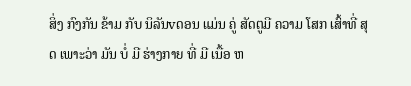ສິ່ງ ກົງກັນ ຂ້າມ ກັບ ນິລັນvດອນ ແມ່ນ ຄູ່ ສັດຕູມີ ຄວາມ ໂສກ ເສົ້າທີ່ ສຸດ ເພາະວ່າ ມັນ ບໍ່ ມີ ຮ່າງກາຍ ທີ່ ມີ ເນື້ອ ຫ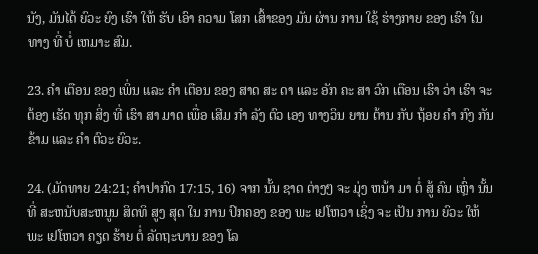ນັງ, ມັນໄດ້ ຍົວະ ຍົງ ເຮົາ ໃຫ້ ຮັບ ເອົາ ຄວາມ ໂສກ ເສົ້າຂອງ ມັນ ຜ່ານ ການ ໃຊ້ ຮ່າງກາຍ ຂອງ ເຮົາ ໃນ ທາງ ທີ່ ບໍ່ ເຫມາະ ສົມ.

23. ຄໍາ ເຕືອນ ຂອງ ເພິ່ນ ແລະ ຄໍາ ເຕືອນ ຂອງ ສາດ ສະ ດາ ແລະ ອັກ ຄະ ສາ ວົກ ເຕືອນ ເຮົາ ວ່າ ເຮົາ ຈະ ຕ້ອງ ເຮັດ ທຸກ ສິ່ງ ທີ່ ເຮົາ ສາ ມາດ ເພື່ອ ເສີມ ກໍາ ລັງ ຕົວ ເອງ ທາງວິນ ຍານ ຕ້ານ ກັບ ຖ້ອຍ ຄໍາ ກົງ ກັນ ຂ້າມ ແລະ ຄໍາ ຕົວະ ຍົວະ.

24. (ມັດທາຍ 24:21; ຄໍາປາກົດ 17:15, 16) ຈາກ ນັ້ນ ຊາດ ຕ່າງໆ ຈະ ມຸ່ງ ຫນ້າ ມາ ຕໍ່ ສູ້ ຄົນ ເຫຼົ່າ ນັ້ນ ທີ່ ສະຫນັບສະຫນູນ ສິດທິ ສູງ ສຸດ ໃນ ການ ປົກຄອງ ຂອງ ພະ ເຢໂຫວາ ເຊິ່ງ ຈະ ເປັນ ການ ຍົວະ ໃຫ້ ພະ ເຢໂຫວາ ຄຽດ ຮ້າຍ ຕໍ່ ລັດຖະບານ ຂອງ ໂລ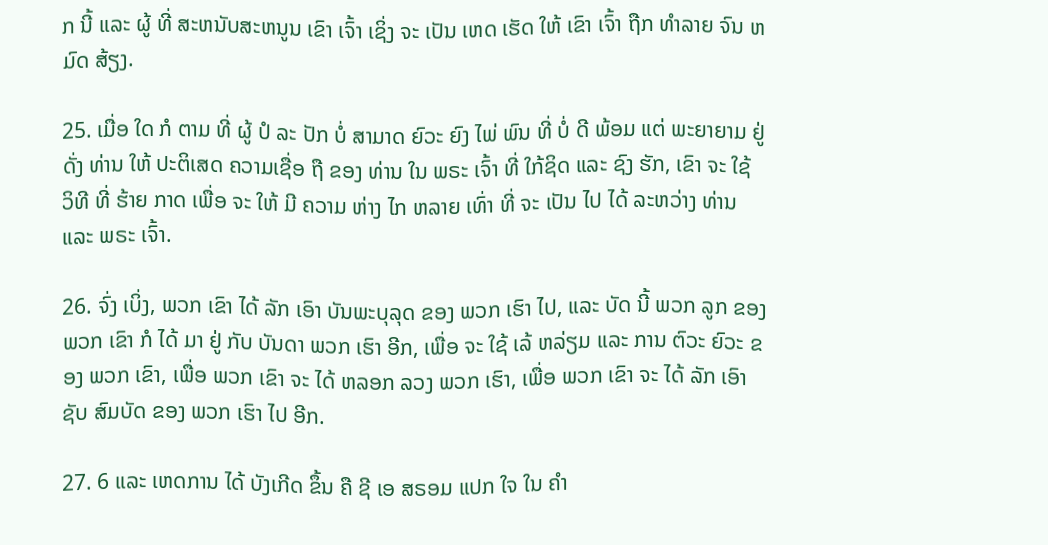ກ ນີ້ ແລະ ຜູ້ ທີ່ ສະຫນັບສະຫນູນ ເຂົາ ເຈົ້າ ເຊິ່ງ ຈະ ເປັນ ເຫດ ເຮັດ ໃຫ້ ເຂົາ ເຈົ້າ ຖືກ ທໍາລາຍ ຈົນ ຫມົດ ສ້ຽງ.

25. ເມື່ອ ໃດ ກໍ ຕາມ ທີ່ ຜູ້ ປໍ ລະ ປັກ ບໍ່ ສາມາດ ຍົວະ ຍົງ ໄພ່ ພົນ ທີ່ ບໍ່ ດີ ພ້ອມ ແຕ່ ພະຍາຍາມ ຢູ່ ດັ່ງ ທ່ານ ໃຫ້ ປະຕິເສດ ຄວາມເຊື່ອ ຖື ຂອງ ທ່ານ ໃນ ພຣະ ເຈົ້າ ທີ່ ໃກ້ຊິດ ແລະ ຊົງ ຮັກ, ເຂົາ ຈະ ໃຊ້ ວິທີ ທີ່ ຮ້າຍ ກາດ ເພື່ອ ຈະ ໃຫ້ ມີ ຄວາມ ຫ່າງ ໄກ ຫລາຍ ເທົ່າ ທີ່ ຈະ ເປັນ ໄປ ໄດ້ ລະຫວ່າງ ທ່ານ ແລະ ພຣະ ເຈົ້າ.

26. ຈົ່ງ ເບິ່ງ, ພວກ ເຂົາ ໄດ້ ລັກ ເອົາ ບັນພະບຸລຸດ ຂອງ ພວກ ເຮົາ ໄປ, ແລະ ບັດ ນີ້ ພວກ ລູກ ຂອງ ພວກ ເຂົາ ກໍ ໄດ້ ມາ ຢູ່ ກັບ ບັນດາ ພວກ ເຮົາ ອີກ, ເພື່ອ ຈະ ໃຊ້ ເລ້ ຫລ່ຽມ ແລະ ການ ຕົວະ ຍົວະ ຂອງ ພວກ ເຂົາ, ເພື່ອ ພວກ ເຂົາ ຈະ ໄດ້ ຫລອກ ລວງ ພວກ ເຮົາ, ເພື່ອ ພວກ ເຂົາ ຈະ ໄດ້ ລັກ ເອົາ ຊັບ ສົມບັດ ຂອງ ພວກ ເຮົາ ໄປ ອີກ.

27. 6 ແລະ ເຫດການ ໄດ້ ບັງເກີດ ຂຶ້ນ ຄື ຊີ ເອ ສຣອມ ແປກ ໃຈ ໃນ ຄໍາ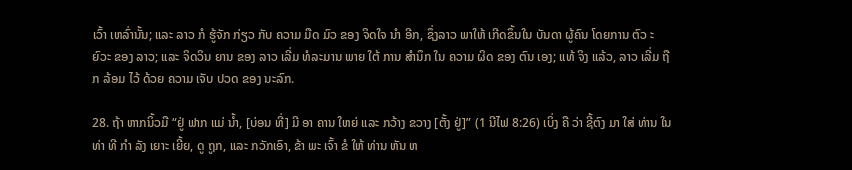ເວົ້າ ເຫລົ່ານັ້ນ; ແລະ ລາວ ກໍ ຮູ້ຈັກ ກ່ຽວ ກັບ ຄວາມ ມືດ ມົວ ຂອງ ຈິດໃຈ ນໍາ ອີກ, ຊຶ່ງລາວ ພາໃຫ້ ເກີດຂຶ້ນໃນ ບັນດາ ຜູ້ຄົນ ໂດຍການ ຕົວ ະ ຍົວະ ຂອງ ລາວ; ແລະ ຈິດວິນ ຍານ ຂອງ ລາວ ເລີ່ມ ທໍລະມານ ພາຍ ໃຕ້ ການ ສໍານຶກ ໃນ ຄວາມ ຜິດ ຂອງ ຕົນ ເອງ; ແທ້ ຈິງ ແລ້ວ, ລາວ ເລີ່ມ ຖືກ ລ້ອມ ໄວ້ ດ້ວຍ ຄວາມ ເຈັບ ປວດ ຂອງ ນະລົກ.

28. ຖ້າ ຫາກນິ້ວມື “ຢູ່ ຟາກ ແມ່ ນ້ຳ, [ບ່ອນ ທີ່] ມີ ອາ ຄານ ໃຫຍ່ ແລະ ກວ້າງ ຂວາງ [ຕັ້ງ ຢູ່]” (1 ນີໄຟ 8:26) ເບິ່ງ ຄື ວ່າ ຊີ້ຕົງ ມາ ໃສ່ ທ່ານ ໃນ ທ່າ ທີ ກໍາ ລັງ ເຍາະ ເຍີ້ຍ, ດູ ຖູກ, ແລະ ກວັກເອົາ, ຂ້າ ພະ ເຈົ້າ ຂໍ ໃຫ້ ທ່ານ ຫັນ ຫ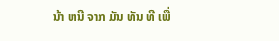ນ້າ ຫນີ ຈາກ ມັນ ທັນ ທີ ເພື່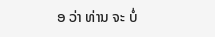ອ ວ່າ ທ່ານ ຈະ ບໍ່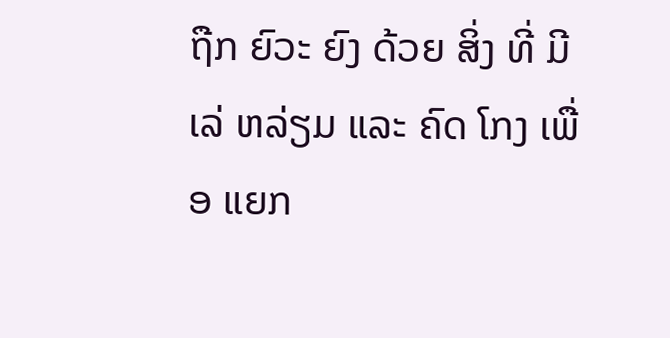ຖືກ ຍົວະ ຍົງ ດ້ວຍ ສິ່ງ ທີ່ ມີ ເລ່ ຫລ່ຽມ ແລະ ຄົດ ໂກງ ເພື່ອ ແຍກ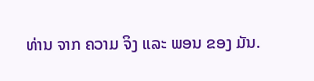ທ່ານ ຈາກ ຄວາມ ຈິງ ແລະ ພອນ ຂອງ ມັນ.